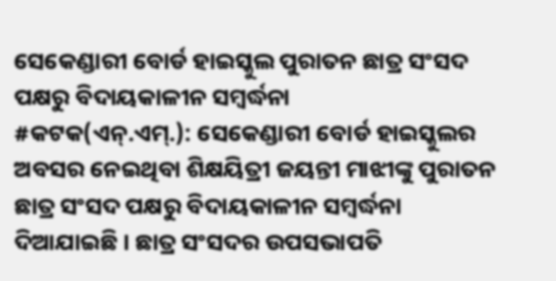ସେକେଣ୍ଡାରୀ ବୋର୍ଡ ହାଇସ୍କୁଲ ପୁରାତନ ଛାତ୍ର ସଂସଦ ପକ୍ଷରୁ ବିଦାୟକାଳୀନ ସମ୍ବର୍ଦ୍ଧନା
#କଟକ(ଏନ୍.ଏମ୍.): ସେକେଣ୍ଡାରୀ ବୋର୍ଡ ହାଇସ୍କୁଲର ଅବସର ନେଇଥିବା ଶିକ୍ଷୟିତ୍ରୀ ଜୟନ୍ତୀ ମାଝୀଙ୍କୁ ପୁରାତନ ଛାତ୍ର ସଂସଦ ପକ୍ଷରୁ ବିଦାୟକାଳୀନ ସମ୍ବର୍ଦ୍ଧନା ଦିଆଯାଇଛି । ଛାତ୍ର ସଂସଦର ଉପସଭାପତି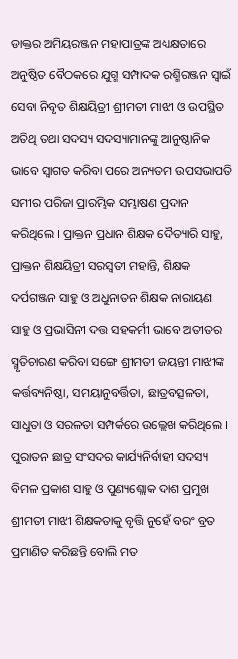ଡାକ୍ତର ଅମିୟରଞ୍ଜନ ମହାପାତ୍ରଙ୍କ ଅଧ୍ୟକ୍ଷତାରେ ଅନୁଷ୍ଠିତ ବୈଠକରେ ଯୁଗ୍ମ ସମ୍ପାଦକ ରଶ୍ମିରଞ୍ଜନ ସ୍ୱାଇଁ ସେବା ନିବୃତ ଶିକ୍ଷୟିତ୍ରୀ ଶ୍ରୀମତୀ ମାଝୀ ଓ ଉପସ୍ଥିତ ଅତିଥି ତଥା ସଦସ୍ୟ ସଦସ୍ୟାମାନଙ୍କୁ ଆନୁଷ୍ଠାନିକ ଭାବେ ସ୍ୱାଗତ କରିବା ପରେ ଅନ୍ୟତମ ଉପସଭାପତି ସମୀର ପରିଜା ପ୍ରାରମ୍ଭିକ ସମ୍ଭାଷଣ ପ୍ରଦାନ କରିଥିଲେ । ପ୍ରାକ୍ତନ ପ୍ରଧାନ ଶିକ୍ଷକ ଦୈତ୍ୟାରି ସାହୁ, ପ୍ରାକ୍ତନ ଶିକ୍ଷୟିତ୍ରୀ ସରସ୍ୱତୀ ମହାନ୍ତି, ଶିକ୍ଷକ ଦର୍ପଗଞ୍ଜନ ସାହୁ ଓ ଅଧୁନାତନ ଶିକ୍ଷକ ନାରାୟଣ ସାହୁ ଓ ପ୍ରଭାସିନୀ ଦତ୍ତ ସହକର୍ମୀ ଭାବେ ଅତୀତର ସ୍ମୃତିଚାରଣ କରିବା ସଙ୍ଗେ ଶ୍ରୀମତୀ ଜୟନ୍ତୀ ମାଝୀଙ୍କ କର୍ତ୍ତବ୍ୟନିଷ୍ଠା, ସମୟାନୁବର୍ତ୍ତିତା, ଛାତ୍ରବତ୍ସଳତା, ସାଧୁତା ଓ ସରଳତା ସମ୍ପର୍କରେ ଉଲ୍ଲେଖ କରିଥିଲେ । ପୁରାତନ ଛାତ୍ର ସଂସଦର କାର୍ଯ୍ୟନିର୍ବାହୀ ସଦସ୍ୟ ବିମଳ ପ୍ରକାଶ ସାହୁ ଓ ପୁଣ୍ୟଶ୍ଲୋକ ଦାଶ ପ୍ରମୁଖ ଶ୍ରୀମତୀ ମାଝୀ ଶିକ୍ଷକତାକୁ ବୃତ୍ତି ନୁହେଁ ବରଂ ବ୍ରତ ପ୍ରମାଣିତ କରିଛନ୍ତି ବୋଲି ମତ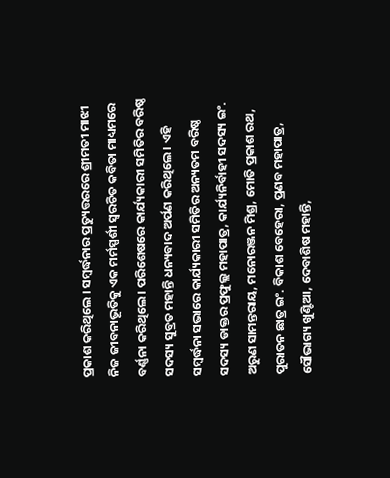ପ୍ରକାଶ କରିଥିଲେ । ସମ୍ବର୍ଦ୍ଧନାର ପ୍ରତ୍ୟୁତ୍ତରରେ ଶ୍ରୀମତୀ ମାଝୀ ନିଜ ଜୀବନାଭୂତିକୁ ଏକ ମର୍ମସ୍ପର୍ଶୀ ସ୍ୱରଚିତ କବିତା ମାଧ୍ୟମରେ ବର୍ଣ୍ଣନା କରିଥିଲେ । ପରିଶେଷରେ କାର୍ଯ୍ୟକାରୀ ସମିତିର ବରିଷ୍ଠ ସଦସ୍ୟ ସୁବ୍ରତ ମହାନ୍ତି ଧନ୍ୟବାଦ ଅର୍ପଣ କରିଥିଲେ । ଏହି ସମ୍ବର୍ଦ୍ଧନା ସଭାରେ କାର୍ଯ୍ୟକାରୀ ସମିତିର ଅନ୍ୟତମ ବରିଷ୍ଠ ସଦସ୍ୟ ଡାକ୍ତର ପ୍ରଫୁଲ୍ଲ ମହାପାତ୍ର, କାର୍ଯ୍ୟନିର୍ବାହୀ ସଦସ୍ୟ ଇଂ. ଅରୁଣ ସାମନ୍ତରାୟ, ମନୋରଞ୍ଜନ ମିଶ୍ର, ମୋତି ପ୍ରକାଶ ରଥ, ପୁରାତନ ଛାତ୍ର ଇଂ. ବିକାଶ ବେହେରା, ପ୍ରଣବ ମହାପାତ୍ର, ସୌଭାଗ୍ୟ ଖୁଣ୍ଟିଆ, ଦେବାଶିଷ ମହାନ୍ତି,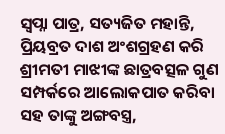ସ୍ୱପ୍ନା ପାତ୍ର, ସତ୍ୟଜିତ ମହାନ୍ତି, ପ୍ରିୟବ୍ରତ ଦାଶ ଅଂଶଗ୍ରହଣ କରି ଶ୍ରୀମତୀ ମାଝୀଙ୍କ ଛାତ୍ରବତ୍ସଳ ଗୁଣ ସମ୍ପର୍କରେ ଆଲୋକପାତ କରିବା ସହ ତାଙ୍କୁ ଅଙ୍ଗବସ୍ତ୍ର,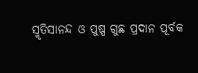ସ୍ମୃତିସାନନ୍ଦ ଓ ପୁଷ୍ପ ଗୁଛ ପ୍ରଦାନ ପୂର୍ବକ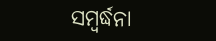ସମ୍ବର୍ଦ୍ଧନା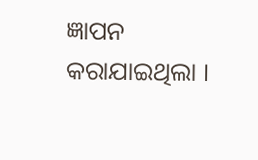ଜ୍ଞାପନ କରାଯାଇଥିଲା ।